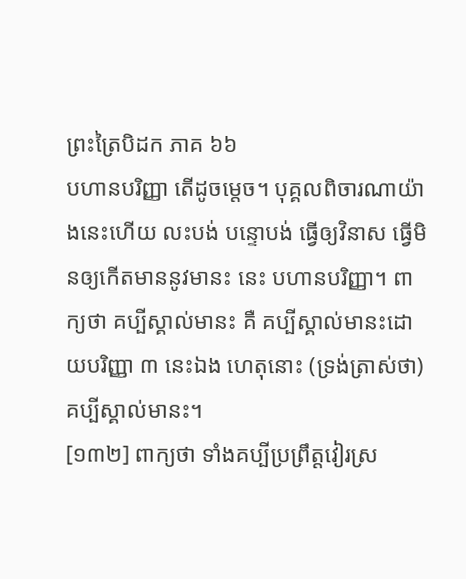ព្រះត្រៃបិដក ភាគ ៦៦
បហានបរិញ្ញា តើដូចម្តេច។ បុគ្គលពិចារណាយ៉ាងនេះហើយ លះបង់ បន្ទោបង់ ធ្វើឲ្យវិនាស ធ្វើមិនឲ្យកើតមាននូវមានះ នេះ បហានបរិញ្ញា។ ពាក្យថា គប្បីស្គាល់មានះ គឺ គប្បីស្គាល់មានះដោយបរិញ្ញា ៣ នេះឯង ហេតុនោះ (ទ្រង់ត្រាស់ថា) គប្បីស្គាល់មានះ។
[១៣២] ពាក្យថា ទាំងគប្បីប្រព្រឹត្តវៀរស្រ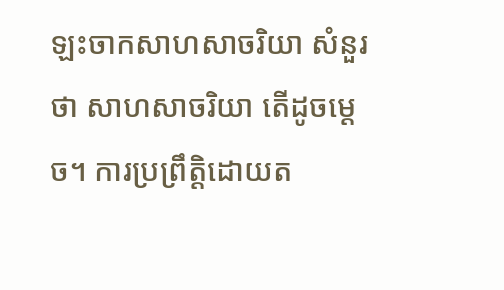ឡះចាកសាហសាចរិយា សំនួរថា សាហសាចរិយា តើដូចម្តេច។ ការប្រព្រឹត្តិដោយត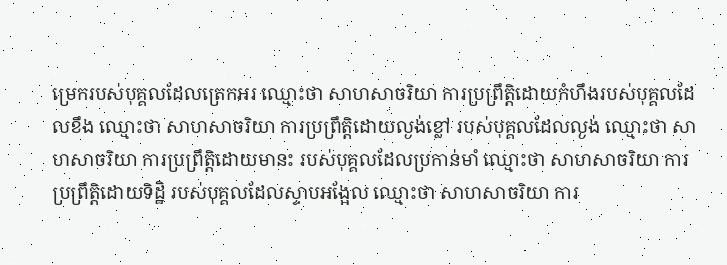ម្រេករបស់បុគ្គលដែលត្រេកអរ ឈ្មោះថា សាហសាចរិយា ការប្រព្រឹត្តិដោយកំហឹងរបស់បុគ្គលដែលខឹង ឈ្មោះថា សាហសាចរិយា ការប្រព្រឹត្តិដោយល្ងង់ខ្លៅ របស់បុគ្គលដែលល្ងង់ ឈ្មោះថា សាហសាចរិយា ការប្រព្រឹត្តិដោយមានះ របស់បុគ្គលដែលប្រកាន់មាំ ឈ្មោះថា សាហសាចរិយា ការប្រព្រឹត្តិដោយទិដ្ឋិ របស់បុគ្គលដែលស្ទាបអង្អែល ឈ្មោះថា សាហសាចរិយា ការ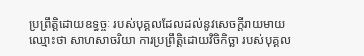ប្រព្រឹត្តិដោយឧទ្ធច្ចៈ របស់បុគ្គលដែលដល់នូវសេចក្តីរាយមាយ ឈ្មោះថា សាហសាចរិយា ការប្រព្រឹត្តិដោយវិចិកិច្ឆា របស់បុគ្គល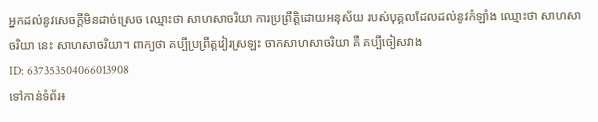អ្នកដល់នូវសេចក្តីមិនដាច់ស្រេច ឈ្មោះថា សាហសាចរិយា ការប្រព្រឹត្តិដោយអនុស័យ របស់បុគ្គលដែលដល់នូវកំឡាំង ឈ្មោះថា សាហសាចរិយា នេះ សាហសាចរិយា។ ពាក្យថា គប្បីប្រព្រឹត្តវៀរស្រឡះ ចាកសាហសាចរិយា គឺ គប្បីចៀសវាង
ID: 637353504066013908
ទៅកាន់ទំព័រ៖